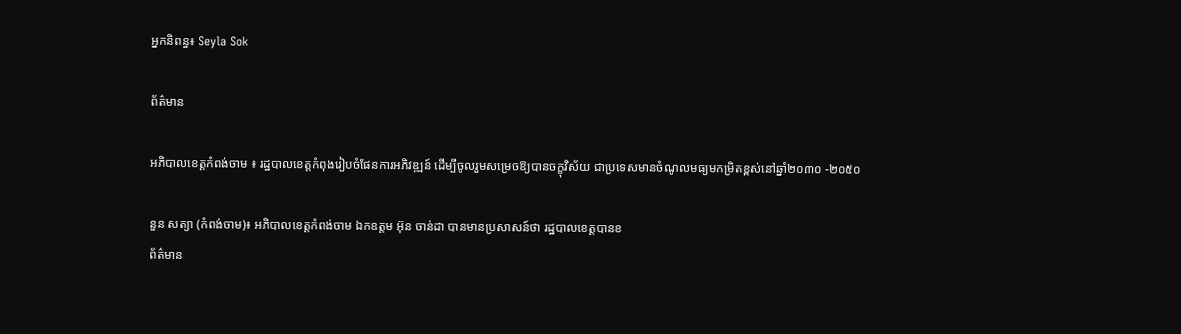អ្នកនិពន្ធ៖ Seyla Sok

ព័ត៌មាន

អភិបាលខេត្តកំពង់ចាម ៖ រដ្ឋបាលខេត្តកំពុងរៀបចំផែនការអភិវឌ្ឍន៍ ដើម្បីចូលរួមសម្រេចឱ្យបានចក្ខុវិស័យ ជាប្រទេសមានចំណូលមធ្យមកម្រិតខ្ពស់នៅឆ្នាំ២០៣០ -២០៥០

នួន សត្យា (កំពង់ចាម)៖ អភិបាលខេត្តកំពង់ចាម ឯកឧត្តម អ៊ុន ចាន់ដា បានមានប្រសាសន៍ថា រដ្ឋបាលខេត្តបានខ
ព័ត៌មាន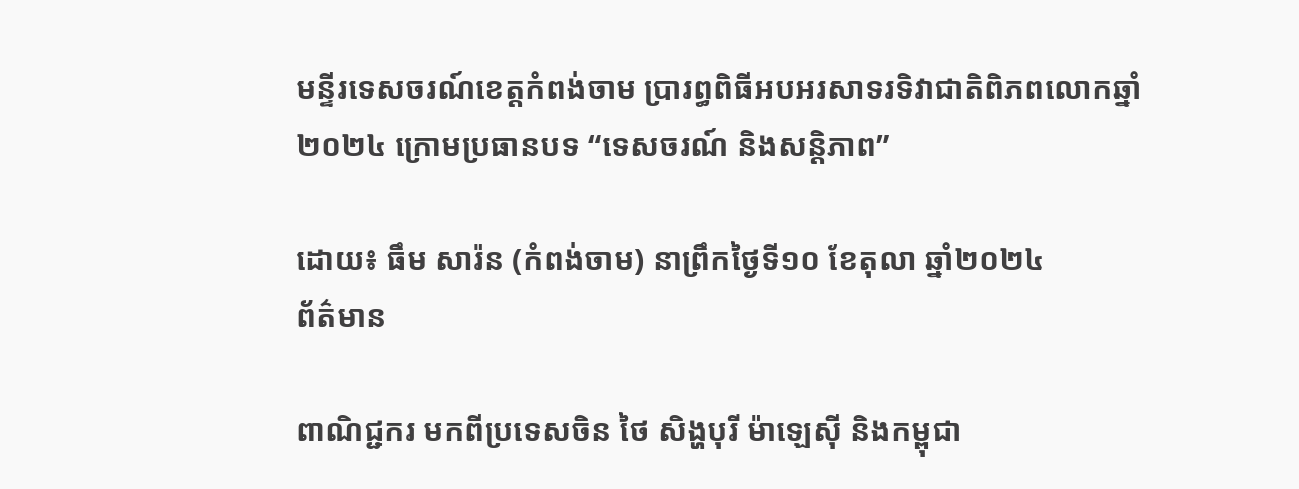មន្ទីរទេសចរណ៍ខេត្តកំពង់ចាម ប្រារព្ធពិធីអបអរសាទរទិវាជាតិពិភពលោកឆ្នាំ២០២៤ ក្រោមប្រធានបទ “ទេសចរណ៍ និងសន្ដិភាព”

ដោយ៖ ធឹម សារ៉ន (កំពង់ចាម) នាព្រឹកថ្ងៃទី១០ ខែតុលា ឆ្នាំ២០២៤
ព័ត៌មាន

ពាណិជ្ជករ មកពីប្រទេសចិន ថៃ សិង្ហបុរី ម៉ាឡេស៊ី និងកម្ពុជា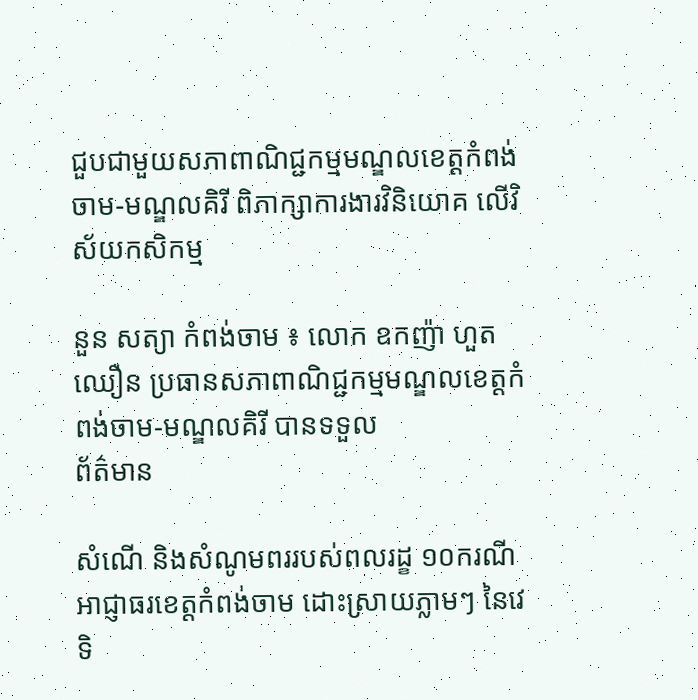ជួបជាមួយសភាពាណិជ្ជកម្មមណ្ឌលខេត្តកំពង់ចាម-មណ្ឌលគិរី ពិភាក្សាការងារវិនិយោគ លើវិស័យកសិកម្ម

នួន សត្យា កំពង់ចាម ៖ លោក ឧកញ៉ា ហួត ឈឿន ប្រធានសភាពាណិជ្ជកម្មមណ្ឌលខេត្តកំពង់ចាម-មណ្ឌលគិរី បានទទួល
ព័ត៌មាន

សំណើ និងសំណូមពររបស់ពលរដ្ខ ១០ករណី អាជ្ញាធរខេត្តកំពង់ចាម ដោះស្រាយភ្លាមៗ នៃវេទិ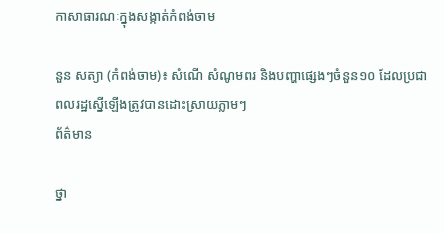កាសាធារណៈក្នុងសង្កាត់កំពង់ចាម

នួន សត្យា (កំពង់ចាម)៖ សំណើ សំណូមពរ និងបញ្ហាផ្សេងៗចំនួន១០ ដែលប្រជាពលរដ្ឋស្នើឡើងត្រូវបានដោះស្រាយភ្លាមៗ
ព័ត៌មាន

ថ្នា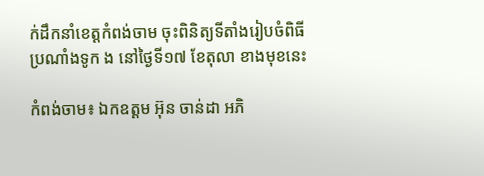ក់ដឹកនាំខេត្តកំពង់ចាម ចុះពិនិត្យទីតាំងរៀបចំពិធីប្រណាំងទូក ង នៅថ្ងៃទី១៧ ខែតុលា ខាងមុខនេះ

កំពង់ចាម៖ ឯកឧត្តម អ៊ុន ចាន់ដា អភិ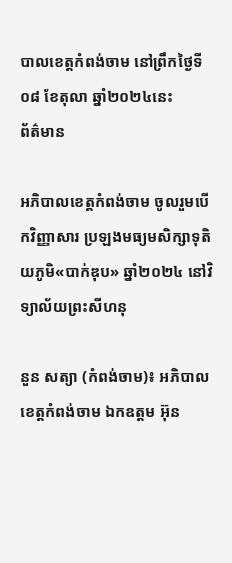បាលខេត្តកំពង់ចាម នៅព្រឹកថ្ងៃទី០៨ ខែតុលា ឆ្នាំ២០២៤នេះ
ព័ត៌មាន

អភិបាលខេត្តកំពង់ចាម ចូលរួមបើកវិញ្ញាសារ ប្រឡងមធ្យមសិក្សាទុតិយភូមិ«បាក់ឌុប» ឆ្នាំ២០២៤ នៅវិទ្យាល័យព្រះសីហនុ

នួន សត្យា (កំពង់ចាម)៖ អភិបាលខេត្តកំពង់ចាម ឯកឧត្តម អ៊ុន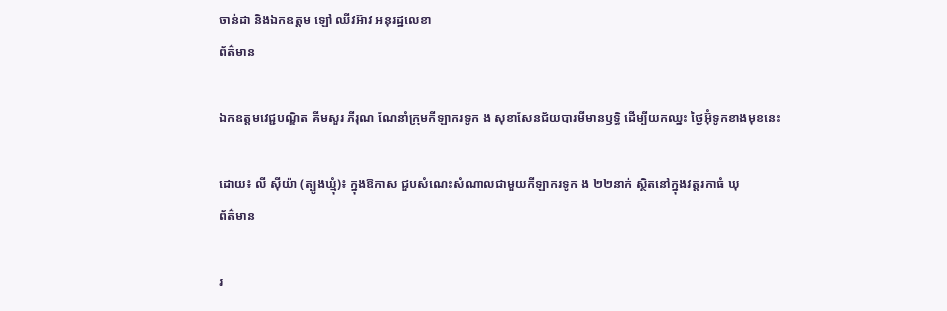ចាន់ដា និងឯកឧត្ដម ឡៅ ឈីវអ៊ាវ អនុរដ្ឋលេខា
ព័ត៌មាន

ឯកឧត្តមវេជ្ជបណ្ឌិត គីមសួរ ភីរុណ ណែនាំក្រុមកីឡាករទូក ង សុខាសែនជ័យបារមីមានឫទ្ធិ ដើម្បីយកឈ្នះ ថ្ងៃអ៊ុំទូកខាងមុខនេះ

ដោយ៖ លី ស៊ីយ៉ា (ត្បូងឃ្មុំ)៖ ក្នុងឱកាស ជួបសំណេះសំណាលជាមួយកីឡាករទូក ង ២២នាក់ ស្ថិតនៅក្នុងវត្តរកាធំ ឃុ
ព័ត៌មាន

រ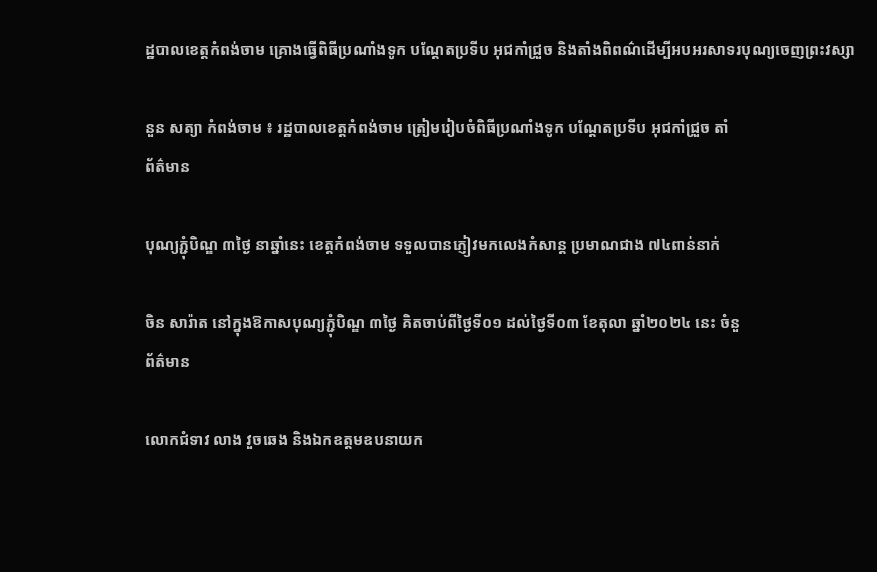ដ្ឋបាលខេត្តកំពង់ចាម គ្រោងធ្វើពិធីប្រណាំងទូក បណ្ដែតប្រទីប អុជកាំជ្រួច និងតាំងពិពណ៌ដើម្បីអបអរសាទរបុណ្យចេញព្រះវស្សា

នួន សត្យា កំពង់ចាម ៖ រដ្ឋបាលខេត្តកំពង់ចាម ត្រៀមរៀបចំពិធីប្រណាំងទូក បណ្ដែតប្រទីប អុជកាំជ្រួច តាំ
ព័ត៌មាន

បុណ្យភ្ជុំបិណ្ឌ ៣ថ្ងៃ នាឆ្នាំនេះ ខេត្តកំពង់ចាម ទទួលបានភ្ញៀវមកលេងកំសាន្ត ប្រមាណជាង ៧៤ពាន់នាក់

ចិន សារ៉ាត នៅក្នុងឱកាសបុណ្យភ្ជុំបិណ្ឌ ៣ថ្ងៃ គិតចាប់ពីថ្ងៃទី០១ ដល់ថ្ងៃទី០៣ ខែតុលា ឆ្នាំ២០២៤ នេះ ចំនួ
ព័ត៌មាន

លោកជំទាវ លាង វួចឆេង និងឯកឧត្តមឧបនាយក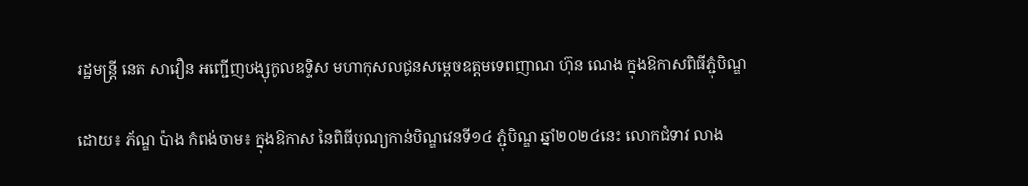រដ្ឋមន្ដ្រី នេត សាវឿន អញ្ជើញបង្សុកូលឧទ្ទិស មហាកុសលជូនសម្តេចឧត្តមទេពញាណ ហ៊ុន ណេង ក្នុងឱកាសពិធីភ្ជុំបិណ្ឌ

ដោយ៖ ភ័ណ្ឌ ប៉ាង កំពង់ចាម៖ ក្នុងឱកាស នៃពិធីបុណ្យកាន់បិណ្ឌវេនទី១៤ ភ្ជុំបិណ្ឌ ឆ្នាំ២០២៤នេះ លោកជំទាវ លាង